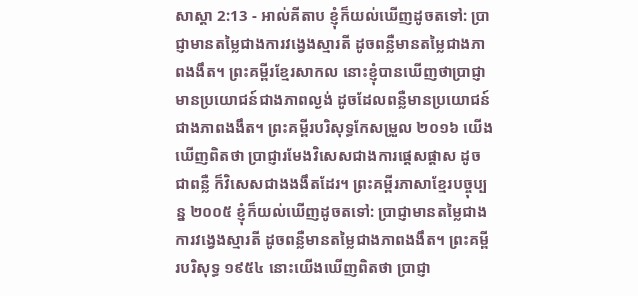សាស្តា 2:13 - អាល់គីតាប ខ្ញុំក៏យល់ឃើញដូចតទៅ: ប្រាជ្ញាមានតម្លៃជាងការវង្វេងស្មារតី ដូចពន្លឺមានតម្លៃជាងភាពងងឹត។ ព្រះគម្ពីរខ្មែរសាកល នោះខ្ញុំបានឃើញថាប្រាជ្ញាមានប្រយោជន៍ជាងភាពល្ងង់ ដូចដែលពន្លឺមានប្រយោជន៍ជាងភាពងងឹត។ ព្រះគម្ពីរបរិសុទ្ធកែសម្រួល ២០១៦ យើងឃើញពិតថា ប្រាជ្ញារមែងវិសេសជាងការផ្តេសផ្តាស ដូចជាពន្លឺ ក៏វិសេសជាងងងឹតដែរ។ ព្រះគម្ពីរភាសាខ្មែរបច្ចុប្បន្ន ២០០៥ ខ្ញុំក៏យល់ឃើញដូចតទៅ: ប្រាជ្ញាមានតម្លៃជាងការវង្វេងស្មារតី ដូចពន្លឺមានតម្លៃជាងភាពងងឹត។ ព្រះគម្ពីរបរិសុទ្ធ ១៩៥៤ នោះយើងឃើញពិតថា ប្រាជ្ញា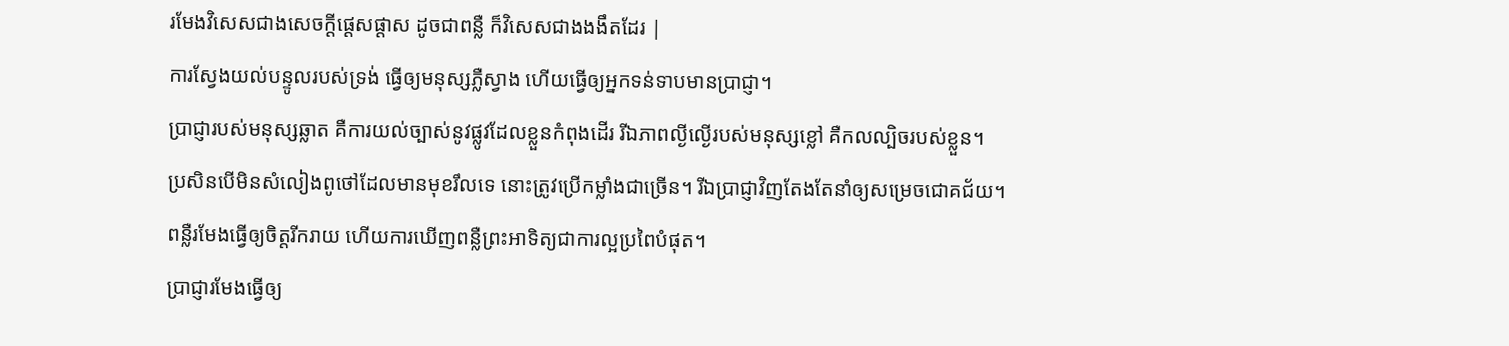រមែងវិសេសជាងសេចក្ដីផ្តេសផ្តាស ដូចជាពន្លឺ ក៏វិសេសជាងងងឹតដែរ |
ការស្វែងយល់បន្ទូលរបស់ទ្រង់ ធ្វើឲ្យមនុស្សភ្លឺស្វាង ហើយធ្វើឲ្យអ្នកទន់ទាបមានប្រាជ្ញា។
ប្រាជ្ញារបស់មនុស្សឆ្លាត គឺការយល់ច្បាស់នូវផ្លូវដែលខ្លួនកំពុងដើរ រីឯភាពល្ងីល្ងើរបស់មនុស្សខ្លៅ គឺកលល្បិចរបស់ខ្លួន។
ប្រសិនបើមិនសំលៀងពូថៅដែលមានមុខរឹលទេ នោះត្រូវប្រើកម្លាំងជាច្រើន។ រីឯប្រាជ្ញាវិញតែងតែនាំឲ្យសម្រេចជោគជ័យ។
ពន្លឺរមែងធ្វើឲ្យចិត្តរីករាយ ហើយការឃើញពន្លឺព្រះអាទិត្យជាការល្អប្រពៃបំផុត។
ប្រាជ្ញារមែងធ្វើឲ្យ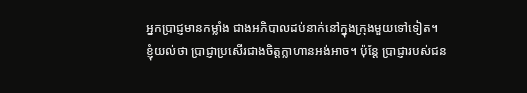អ្នកប្រាជ្ញមានកម្លាំង ជាងអភិបាលដប់នាក់នៅក្នុងក្រុងមួយទៅទៀត។
ខ្ញុំយល់ថា ប្រាជ្ញាប្រសើរជាងចិត្តក្លាហានអង់អាច។ ប៉ុន្តែ ប្រាជ្ញារបស់ជន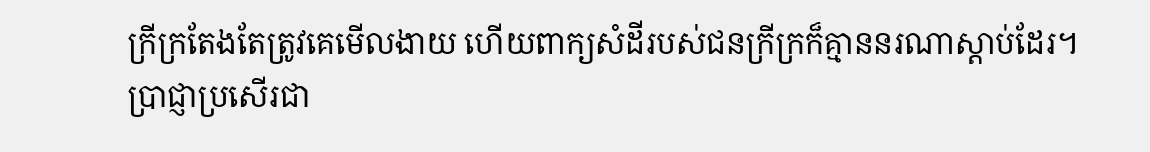ក្រីក្រតែងតែត្រូវគេមើលងាយ ហើយពាក្យសំដីរបស់ជនក្រីក្រក៏គ្មាននរណាស្ដាប់ដែរ។
ប្រាជ្ញាប្រសើរជា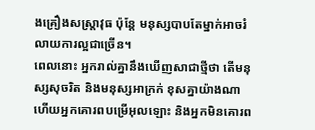ងគ្រឿងសស្រ្ដាវុធ ប៉ុន្តែ មនុស្សបាបតែម្នាក់អាចរំលាយការល្អជាច្រើន។
ពេលនោះ អ្នករាល់គ្នានឹងឃើញសាជាថ្មីថា តើមនុស្សសុចរិត និងមនុស្សអាក្រក់ ខុសគ្នាយ៉ាងណា ហើយអ្នកគោរពបម្រើអុលឡោះ និងអ្នកមិនគោរព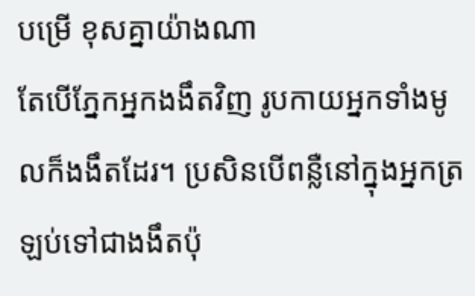បម្រើ ខុសគ្នាយ៉ាងណា
តែបើភ្នែកអ្នកងងឹតវិញ រូបកាយអ្នកទាំងមូលក៏ងងឹតដែរ។ ប្រសិនបើពន្លឺនៅក្នុងអ្នកត្រឡប់ទៅជាងងឹតប៉ុ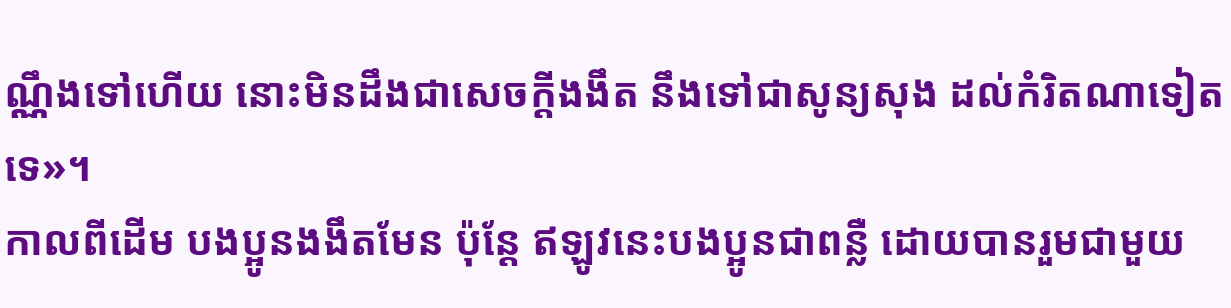ណ្ណឹងទៅហើយ នោះមិនដឹងជាសេចក្ដីងងឹត នឹងទៅជាសូន្យសុង ដល់កំរិតណាទៀតទេ»។
កាលពីដើម បងប្អូនងងឹតមែន ប៉ុន្ដែ ឥឡូវនេះបងប្អូនជាពន្លឺ ដោយបានរួមជាមួយ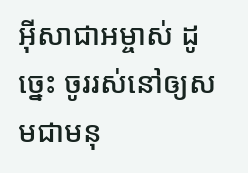អ៊ីសាជាអម្ចាស់ ដូច្នេះ ចូររស់នៅឲ្យសមជាមនុ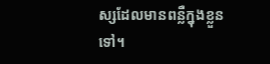ស្សដែលមានពន្លឺក្នុងខ្លួនទៅ។